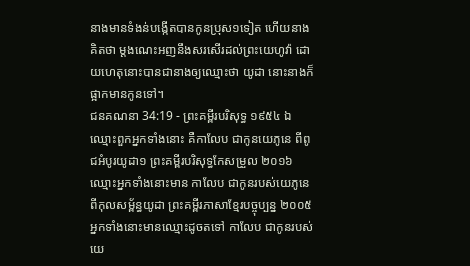នាងមានទំងន់បង្កើតបានកូនប្រុស១ទៀត ហើយនាងគិតថា ម្តងណេះអញនឹងសរសើរដល់ព្រះយេហូវ៉ា ដោយហេតុនោះបានជានាងឲ្យឈ្មោះថា យូដា នោះនាងក៏ផ្អាកមានកូនទៅ។
ជនគណនា 34:19 - ព្រះគម្ពីរបរិសុទ្ធ ១៩៥៤ ឯឈ្មោះពួកអ្នកទាំងនោះ គឺកាលែប ជាកូនយេភូនេ ពីពូជអំបូរយូដា១ ព្រះគម្ពីរបរិសុទ្ធកែសម្រួល ២០១៦ ឈ្មោះអ្នកទាំងនោះមាន កាលែប ជាកូនរបស់យេភូនេ ពីកុលសម្ព័ន្ធយូដា ព្រះគម្ពីរភាសាខ្មែរបច្ចុប្បន្ន ២០០៥ អ្នកទាំងនោះមានឈ្មោះដូចតទៅ កាលែប ជាកូនរបស់យេ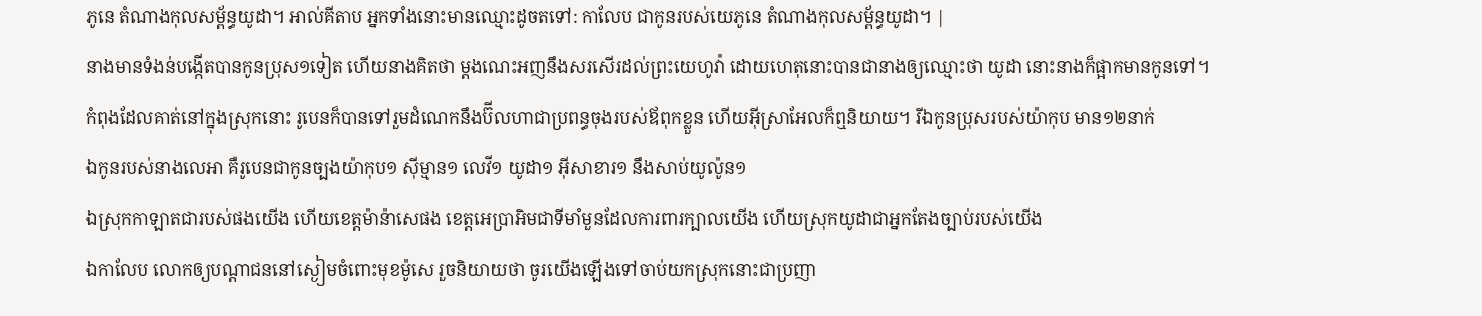ភូនេ តំណាងកុលសម្ព័ន្ធយូដា។ អាល់គីតាប អ្នកទាំងនោះមានឈ្មោះដូចតទៅ: កាលែប ជាកូនរបស់យេភូនេ តំណាងកុលសម្ព័ន្ធយូដា។ |
នាងមានទំងន់បង្កើតបានកូនប្រុស១ទៀត ហើយនាងគិតថា ម្តងណេះអញនឹងសរសើរដល់ព្រះយេហូវ៉ា ដោយហេតុនោះបានជានាងឲ្យឈ្មោះថា យូដា នោះនាងក៏ផ្អាកមានកូនទៅ។
កំពុងដែលគាត់នៅក្នុងស្រុកនោះ រូបេនក៏បានទៅរួមដំណេកនឹងប៊ីលហាជាប្រពន្ធចុងរបស់ឪពុកខ្លួន ហើយអ៊ីស្រាអែលក៏ឮនិយាយ។ រីឯកូនប្រុសរបស់យ៉ាកុប មាន១២នាក់
ឯកូនរបស់នាងលេអា គឺរូបេនជាកូនច្បងយ៉ាកុប១ ស៊ីម្មាន១ លេវី១ យូដា១ អ៊ីសាខារ១ នឹងសាប់យូល៉ូន១
ឯស្រុកកាឡាតជារបស់ផងយើង ហើយខេត្តម៉ាន៉ាសេផង ខេត្តអេប្រាអិមជាទីមាំមួនដែលការពារក្បាលយើង ហើយស្រុកយូដាជាអ្នកតែងច្បាប់របស់យើង
ឯកាលែប លោកឲ្យបណ្តាជននៅស្ងៀមចំពោះមុខម៉ូសេ រួចនិយាយថា ចូរយើងឡើងទៅចាប់យកស្រុកនោះជាប្រញា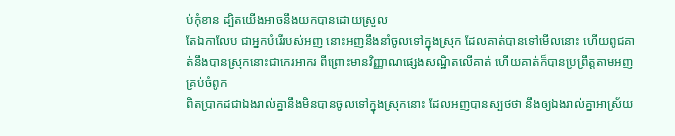ប់កុំខាន ដ្បិតយើងអាចនឹងយកបានដោយស្រួល
តែឯកាលែប ជាអ្នកបំរើរបស់អញ នោះអញនឹងនាំចូលទៅក្នុងស្រុក ដែលគាត់បានទៅមើលនោះ ហើយពូជគាត់នឹងបានស្រុកនោះជាកេរអាករ ពីព្រោះមានវិញ្ញាណផ្សេងសណ្ឋិតលើគាត់ ហើយគាត់ក៏បានប្រព្រឹត្តតាមអញគ្រប់ចំពូក
ពិតប្រាកដជាឯងរាល់គ្នានឹងមិនបានចូលទៅក្នុងស្រុកនោះ ដែលអញបានស្បថថា នឹងឲ្យឯងរាល់គ្នាអាស្រ័យ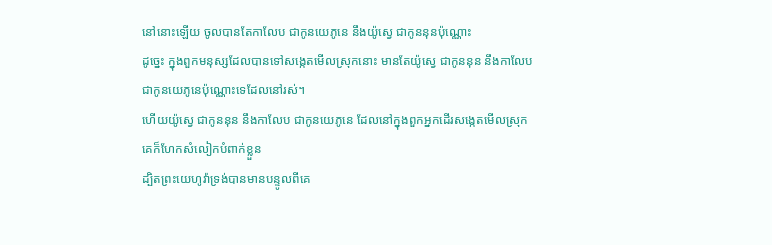នៅនោះឡើយ ចូលបានតែកាលែប ជាកូនយេភូនេ នឹងយ៉ូស្វេ ជាកូននុនប៉ុណ្ណោះ
ដូច្នេះ ក្នុងពួកមនុស្សដែលបានទៅសង្កេតមើលស្រុកនោះ មានតែយ៉ូស្វេ ជាកូននុន នឹងកាលែប ជាកូនយេភូនេប៉ុណ្ណោះទេដែលនៅរស់។
ហើយយ៉ូស្វេ ជាកូននុន នឹងកាលែប ជាកូនយេភូនេ ដែលនៅក្នុងពួកអ្នកដើរសង្កេតមើលស្រុក គេក៏ហែកសំលៀកបំពាក់ខ្លួន
ដ្បិតព្រះយេហូវ៉ាទ្រង់បានមានបន្ទូលពីគេ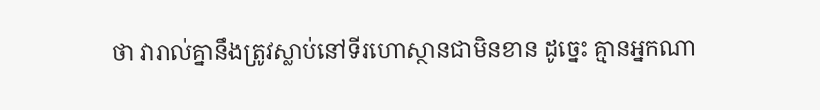ថា វារាល់គ្នានឹងត្រូវស្លាប់នៅទីរហោស្ថានជាមិនខាន ដូច្នេះ គ្មានអ្នកណា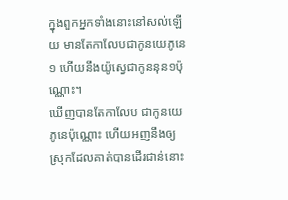ក្នុងពួកអ្នកទាំងនោះនៅសល់ឡើយ មានតែកាលែបជាកូនយេភូនេ១ ហើយនឹងយ៉ូស្វេជាកូននុន១ប៉ុណ្ណោះ។
ឃើញបានតែកាលែប ជាកូនយេភូនេប៉ុណ្ណោះ ហើយអញនឹងឲ្យស្រុកដែលគាត់បានដើរជាន់នោះ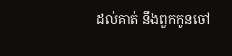ដល់គាត់ នឹងពួកកូនចៅ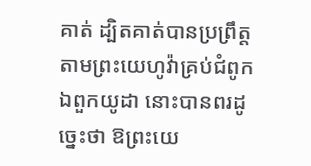គាត់ ដ្បិតគាត់បានប្រព្រឹត្តតាមព្រះយេហូវ៉ាគ្រប់ជំពូក
ឯពួកយូដា នោះបានពរដូច្នេះថា ឱព្រះយេ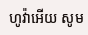ហូវ៉ាអើយ សូម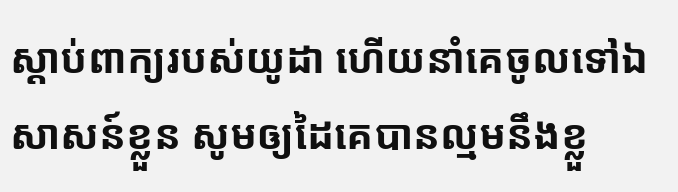ស្តាប់ពាក្យរបស់យូដា ហើយនាំគេចូលទៅឯសាសន៍ខ្លួន សូមឲ្យដៃគេបានល្មមនឹងខ្លួ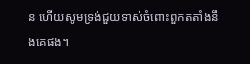ន ហើយសូមទ្រង់ជួយទាស់ចំពោះពួកតតាំងនឹងគេផង។